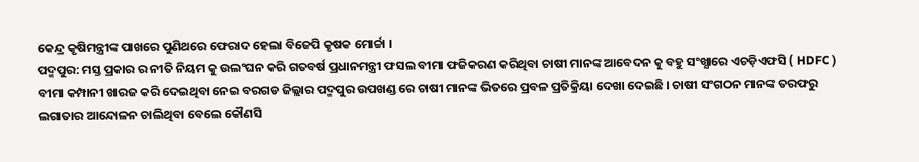କେନ୍ଦ୍ର କୃଷିମନ୍ତ୍ରୀଙ୍କ ପାଖରେ ପୁଣିଥରେ ଫେରାଦ ହେଲା ବିଜେପି କୃଷକ ମୋର୍ଚ୍ଚା ।
ପଦ୍ମପୁର: ମସ୍ତ ପ୍ରକାର ର ନୀତି ନିୟମ କୁ ଉଲଂଘନ କରି ଗତବର୍ଷ ପ୍ରଧାନମନ୍ତ୍ରୀ ଫସଲ ବୀମା ଫଜିକରଣ କରିଥିବା ଚାଷୀ ମାନଙ୍କ ଆବେଦନ କୁ ବହୁ ସଂଖ୍ଯାରେ ଏଚଡ଼ିଏଫସି ( HDFC ) ବୀମା କମ୍ପାନୀ ଖାରଜ କରି ଦେଇଥିବା ନେଇ ବରଗଡ ଜିଲ୍ଲାର ପଦ୍ମପୁର ଉପଖଣ୍ଡ ରେ ଚାଷୀ ମାନଙ୍କ ଭିତରେ ପ୍ରବଳ ପ୍ରତିକ୍ରିୟା ଦେଖା ଦେଇଛି । ଚାଷୀ ସଂଗଠନ ମାନଙ୍କ ତରଫରୁ ଲଗାତାର ଆନ୍ଦୋଳନ ଚାଲିଥିବା ବେଲେ କୌଣସି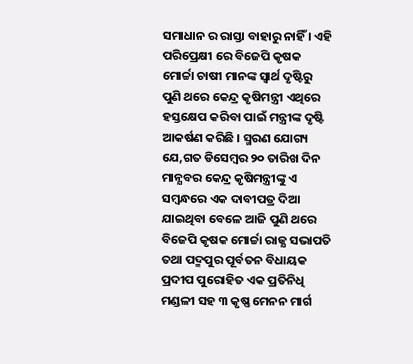ସମାଧାନ ର ରାସ୍ତା ବାହାରୁ ନାହିଁ । ଏହି ପରିପ୍ରେକ୍ଷୀ ରେ ବିଜେପି କୃଷକ ମୋର୍ଚ୍ଚା ଚାଷୀ ମାନଙ୍କ ସ୍ବାର୍ଥ ଦୃଷ୍ଟିରୁ ପୁଣି ଥରେ କେନ୍ଦ୍ର କୃଷିମନ୍ତ୍ରୀ ଏଥିରେ ହସ୍ତକ୍ଷେପ କରିବା ପାଇଁ ମନ୍ତ୍ରୀଙ୍କ ଦୃଷ୍ଟି ଆକର୍ଷଣ କରିଛି । ସ୍ମରଣ ଯୋଗ୍ୟ ଯେ,ଗତ ଡିସେମ୍ବର ୨୦ ତାରିଖ ଦିନ ମାନ୍ଯବର କେନ୍ଦ୍ର କୃଷିମନ୍ତ୍ରୀଙ୍କୁ ଏ ସମ୍ବନ୍ଧରେ ଏକ ଦାବୀପତ୍ର ଦିଆ ଯାଇଥିବା ବେଳେ ଆଜି ପୁଣି ଥରେ ବିଜେପି କୃଷକ ମୋର୍ଚ୍ଚା ରାଜ୍ଯ ସଭାପତି ତଥା ପଦ୍ମପୁର ପୂର୍ବତନ ବିଧାୟକ ପ୍ରଦୀପ ପୁରୋହିତ ଏକ ପ୍ରତିନିଧି ମଣ୍ଡଳୀ ସହ ୩ କୃଷ୍ଣ ମେନନ ମାର୍ଗ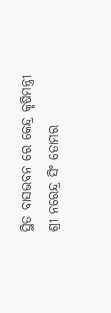ସ୍ଥିତ ବାସଭବନ ରେ କେନ୍ଦ୍ର କୃଷିମନ୍ତ୍ରୀ ଶ୍ରୀ ନରେନ୍ଦ୍ର ସିଂ ତୋମର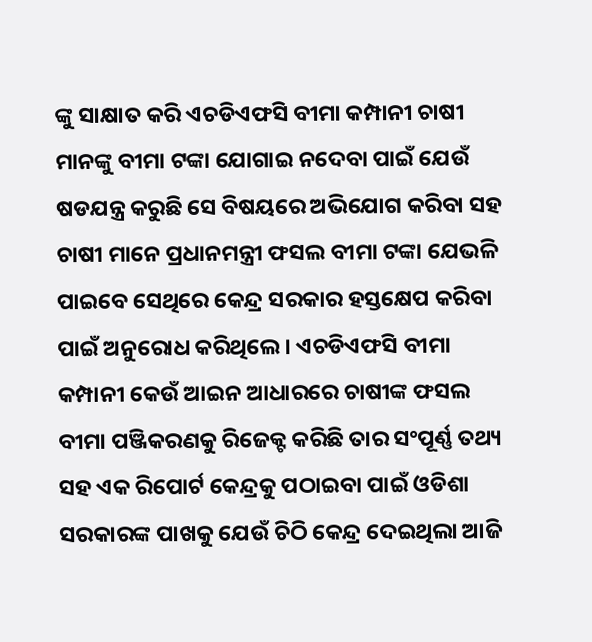ଙ୍କୁ ସାକ୍ଷାତ କରି ଏଚଡିଏଫସି ବୀମା କମ୍ପାନୀ ଚାଷୀ ମାନଙ୍କୁ ବୀମା ଟଙ୍କା ଯୋଗାଇ ନଦେବା ପାଇଁ ଯେଉଁ ଷଡଯନ୍ତ୍ର କରୁଛି ସେ ବିଷୟରେ ଅଭିଯୋଗ କରିବା ସହ ଚାଷୀ ମାନେ ପ୍ରଧାନମନ୍ତ୍ରୀ ଫସଲ ବୀମା ଟଙ୍କା ଯେଭଳି ପାଇବେ ସେଥିରେ କେନ୍ଦ୍ର ସରକାର ହସ୍ତକ୍ଷେପ କରିବା ପାଇଁ ଅନୁରୋଧ କରିଥିଲେ । ଏଚଡିଏଫସି ବୀମା କମ୍ପାନୀ କେଉଁ ଆଇନ ଆଧାରରେ ଚାଷୀଙ୍କ ଫସଲ ବୀମା ପଞ୍ଜିକରଣକୁ ରିଜେକ୍ଟ କରିଛି ତାର ସଂପୂର୍ଣ୍ଣ ତଥ୍ୟ ସହ ଏକ ରିପୋର୍ଟ କେନ୍ଦ୍ରକୁ ପଠାଇବା ପାଇଁ ଓଡିଶା ସରକାରଙ୍କ ପାଖକୁ ଯେଉଁ ଚିଠି କେନ୍ଦ୍ର ଦେଇଥିଲା ଆଜି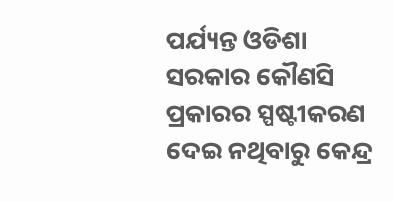ପର୍ଯ୍ୟନ୍ତ ଓଡିଶା ସରକାର କୌଣସି ପ୍ରକାରର ସ୍ପଷ୍ଟୀକରଣ ଦେଇ ନଥିବାରୁ କେନ୍ଦ୍ର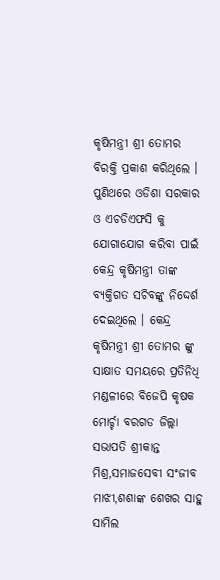କୃଷିମନ୍ତ୍ରୀ ଶ୍ରୀ ତୋମର ବିରକ୍ତି ପ୍ରକାଶ କରିଥିଲେ । ପୁଣିଥରେ ଓଡିଶା ସରକାର ଓ ଏଚଡିଏଫସି କୁ ଯୋଗାଯୋଗ କରିବା ପାଇଁ କେନ୍ଦ୍ର କୃଷିମନ୍ତ୍ରୀ ତାଙ୍କ ବ୍ୟକ୍ତିଗତ ସଚିବଙ୍କୁ ନିଦ୍ଦେର୍ଶ ଦେଇଥିଲେ । କେନ୍ଦ୍ର କୃଷିମନ୍ତ୍ରୀ ଶ୍ରୀ ତୋମର ଙ୍କୁ ସାକ୍ଷାତ ସମୟରେ ପ୍ରତିନିଧି ମଣ୍ଡଳୀରେ ବିଜେପି କୃଷକ ମୋର୍ଚ୍ଚା ବରଗଡ ଜିଲ୍ଲା ସଭାପତି ଶ୍ରୀକାନ୍ତ ମିଶ୍ର,ସମାଜସେବୀ ସଂଜୀବ ମାଝୀ,ଶଶାଙ୍କ ଶେଖର ସାହୁ ସାମିଲ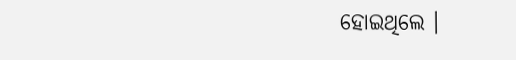ହୋଇଥିଲେ ।